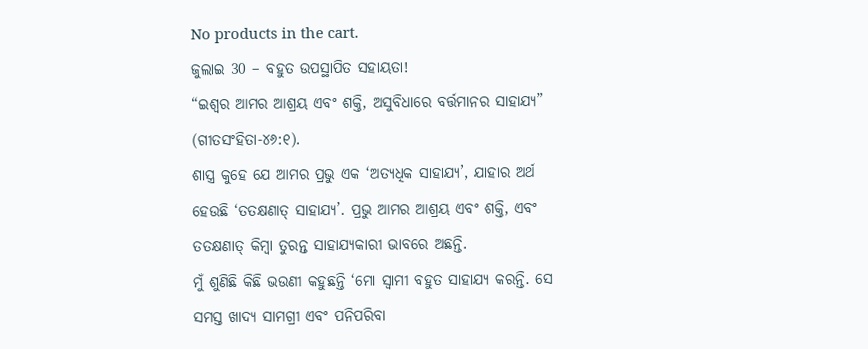No products in the cart.
ଜୁଲାଇ 30 – ବହୁତ ଉପସ୍ଥାପିତ ସହାୟତା!
“ଇଶ୍ବର ଆମର ଆଶ୍ରୟ ଏବଂ ଶକ୍ତି, ଅସୁବିଧାରେ ବର୍ତ୍ତମାନର ସାହାଯ୍ୟ” (ଗୀତସଂହିତା-୪୬:୧).
ଶାସ୍ତ୍ର କୁହେ ଯେ ଆମର ପ୍ରଭୁ ଏକ ‘ଅତ୍ୟଧିକ ସାହାଯ୍ୟ’, ଯାହାର ଅର୍ଥ ହେଉଛି ‘ତତକ୍ଷଣାତ୍ ସାହାଯ୍ୟ’. ପ୍ରଭୁ ଆମର ଆଶ୍ରୟ ଏବଂ ଶକ୍ତି, ଏବଂ ତତକ୍ଷଣାତ୍ କିମ୍ବା ତୁରନ୍ତ ସାହାଯ୍ୟକାରୀ ଭାବରେ ଅଛନ୍ତି.
ମୁଁ ଶୁଣିଛି କିଛି ଭଉଣୀ କହୁଛନ୍ତି ‘ମୋ ସ୍ୱାମୀ ବହୁତ ସାହାଯ୍ୟ କରନ୍ତି. ସେ ସମସ୍ତ ଖାଦ୍ୟ ସାମଗ୍ରୀ ଏବଂ ପନିପରିବା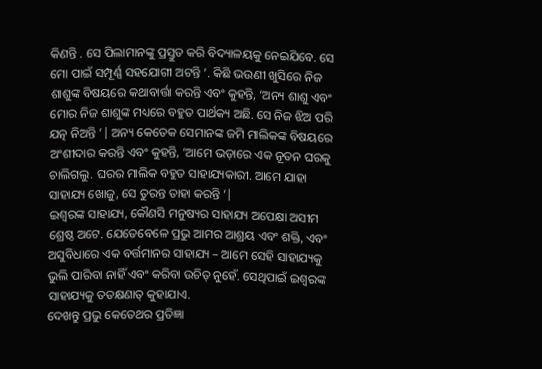କିଣନ୍ତି . ସେ ପିଲାମାନଙ୍କୁ ପ୍ରସ୍ତୁତ କରି ବିଦ୍ୟାଳୟକୁ ନେଇଯିବେ. ସେ ମୋ ପାଇଁ ସମ୍ପୂର୍ଣ୍ଣ ସହଯୋଗୀ ଅଟନ୍ତି ’. କିଛି ଭଉଣୀ ଖୁସିରେ ନିଜ ଶାଶୁଙ୍କ ବିଷୟରେ କଥାବାର୍ତ୍ତା କରନ୍ତି ଏବଂ କୁହନ୍ତି, ‘ଅନ୍ୟ ଶାଶୁ ଏବଂ ମୋର ନିଜ ଶାଶୁଙ୍କ ମଧ୍ୟରେ ବହୁତ ପାର୍ଥକ୍ୟ ଅଛି. ସେ ନିଜ ଝିଅ ପରି ଯତ୍ନ ନିଅନ୍ତି ’| ଅନ୍ୟ କେତେକ ସେମାନଙ୍କ ଜମି ମାଲିକଙ୍କ ବିଷୟରେ ଅଂଶୀଦାର କରନ୍ତି ଏବଂ କୁହନ୍ତି, ‘ଆମେ ଭଡ଼ାରେ ଏକ ନୂତନ ଘରକୁ ଚାଲିଗଲୁ. ଘରର ମାଲିକ ବହୁତ ସାହାଯ୍ୟକାରୀ. ଆମେ ଯାହା ସାହାଯ୍ୟ ଖୋଜୁ, ସେ ତୁରନ୍ତ ତାହା କରନ୍ତି ’|
ଇଶ୍ବରଙ୍କ ସାହାଯ୍ୟ, କୌଣସି ମନୁଷ୍ୟର ସାହାଯ୍ୟ ଅପେକ୍ଷା ଅସୀମ ଶ୍ରେଷ୍ଠ ଅଟେ. ଯେତେବେଳେ ପ୍ରଭୁ ଆମର ଆଶ୍ରୟ ଏବଂ ଶକ୍ତି, ଏବଂ ଅସୁବିଧାରେ ଏକ ବର୍ତ୍ତମାନର ସାହାଯ୍ୟ – ଆମେ ସେହି ସାହାଯ୍ୟକୁ ଭୁଲି ପାରିବା ନାହିଁ ଏବଂ କରିବା ଉଚିତ୍ ନୁହେଁ. ସେଥିପାଇଁ ଇଶ୍ବରଙ୍କ ସାହାଯ୍ୟକୁ ତତକ୍ଷଣାତ୍ କୁହାଯାଏ.
ଦେଖନ୍ତୁ ପ୍ରଭୁ କେତେଥର ପ୍ରତିଜ୍ଞା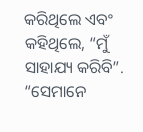କରିଥିଲେ ଏବଂ କହିଥିଲେ, “ମୁଁ ସାହାଯ୍ୟ କରିବି”. “ସେମାନେ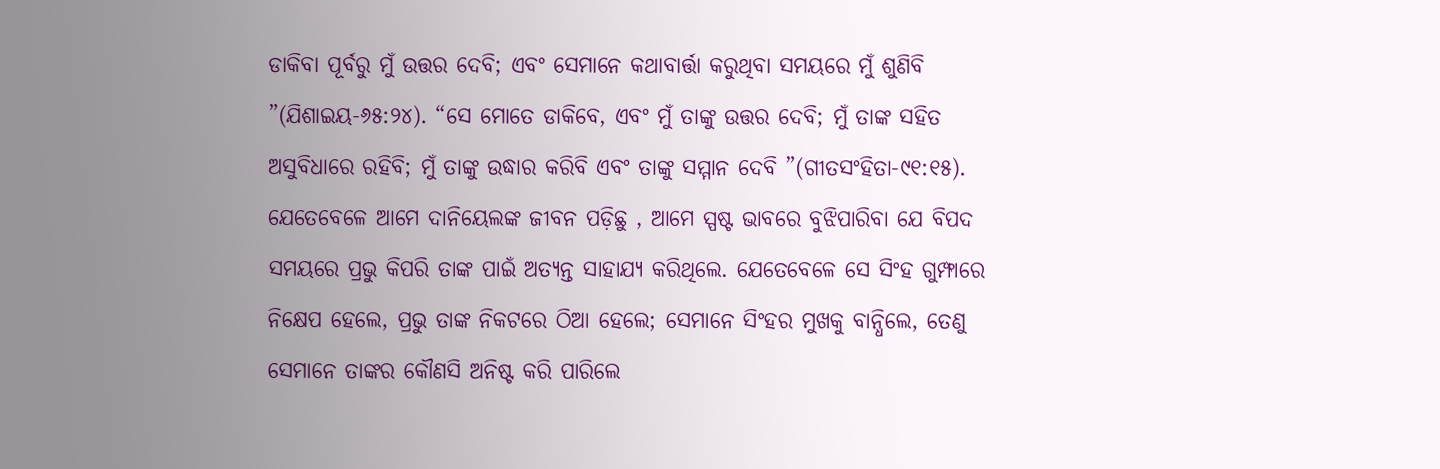ଡାକିବା ପୂର୍ବରୁ ମୁଁ ଉତ୍ତର ଦେବି; ଏବଂ ସେମାନେ କଥାବାର୍ତ୍ତା କରୁଥିବା ସମୟରେ ମୁଁ ଶୁଣିବି ”(ଯିଶାଇୟ-୬୫:୨୪). “ସେ ମୋତେ ଡାକିବେ, ଏବଂ ମୁଁ ତାଙ୍କୁ ଉତ୍ତର ଦେବି; ମୁଁ ତାଙ୍କ ସହିତ ଅସୁବିଧାରେ ରହିବି; ମୁଁ ତାଙ୍କୁ ଉଦ୍ଧାର କରିବି ଏବଂ ତାଙ୍କୁ ସମ୍ମାନ ଦେବି ”(ଗୀତସଂହିତା-୯୧:୧୫).
ଯେତେବେଳେ ଆମେ ଦାନିୟେଲଙ୍କ ଜୀବନ ପଡ଼ିଛୁ , ଆମେ ସ୍ପଷ୍ଟ ଭାବରେ ବୁଝିପାରିବା ଯେ ବିପଦ ସମୟରେ ପ୍ରଭୁ କିପରି ତାଙ୍କ ପାଇଁ ଅତ୍ୟନ୍ତ ସାହାଯ୍ୟ କରିଥିଲେ. ଯେତେବେଳେ ସେ ସିଂହ ଗୁମ୍ଫାରେ ନିକ୍ଷେପ ହେଲେ, ପ୍ରଭୁ ତାଙ୍କ ନିକଟରେ ଠିଆ ହେଲେ; ସେମାନେ ସିଂହର ମୁଖକୁ ବାନ୍ଧିଲେ, ତେଣୁ ସେମାନେ ତାଙ୍କର କୌଣସି ଅନିଷ୍ଟ କରି ପାରିଲେ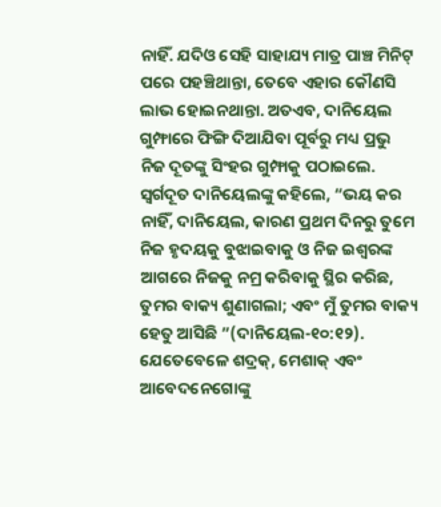ନାହିଁ. ଯଦିଓ ସେହି ସାହାଯ୍ୟ ମାତ୍ର ପାଞ୍ଚ ମିନିଟ୍ ପରେ ପହଞ୍ଚିଥାନ୍ତା, ତେବେ ଏହାର କୌଣସି ଲାଭ ହୋଇନଥାନ୍ତା. ଅତଏବ, ଦାନିୟେଲ ଗୁମ୍ଫାରେ ଫିଙ୍ଗି ଦିଆଯିବା ପୂର୍ବରୁ ମଧ୍ୟ ପ୍ରଭୁ ନିଜ ଦୂତଙ୍କୁ ସିଂହର ଗୁମ୍ଫାକୁ ପଠାଇଲେ. ସ୍ୱର୍ଗଦୂତ ଦାନିୟେଲଙ୍କୁ କହିଲେ, “ଭୟ କର ନାହିଁ, ଦାନିୟେଲ, କାରଣ ପ୍ରଥମ ଦିନରୁ ତୁମେ ନିଜ ହୃଦୟକୁ ବୁଝାଇବାକୁ ଓ ନିଜ ଇଶ୍ବରଙ୍କ ଆଗରେ ନିଜକୁ ନମ୍ର କରିବାକୁ ସ୍ଥିର କରିଛ, ତୁମର ବାକ୍ୟ ଶୁଣାଗଲା; ଏବଂ ମୁଁ ତୁମର ବାକ୍ୟ ହେତୁ ଆସିଛି ”(ଦାନିୟେଲ-୧୦:୧୨).
ଯେତେବେଳେ ଶଦ୍ରକ୍, ମେଶାକ୍ ଏବଂ ଆବେଦନେଗୋଙ୍କୁ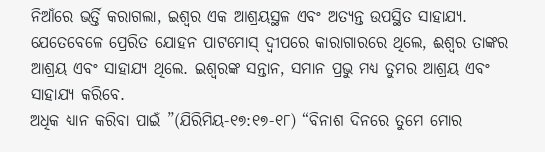ନିଆଁରେ ଭର୍ତ୍ତି କରାଗଲା, ଇଶ୍ବର ଏକ ଆଶ୍ରୟସ୍ଥଳ ଏବଂ ଅତ୍ୟନ୍ତ ଉପସ୍ଥିତ ସାହାଯ୍ୟ. ଯେତେବେଳେ ପ୍ରେରିତ ଯୋହନ ପାଟମୋସ୍ ଦ୍ୱୀପରେ କାରାଗାରରେ ଥିଲେ, ଈଶ୍ୱର ତାଙ୍କର ଆଶ୍ରୟ ଏବଂ ସାହାଯ୍ୟ ଥିଲେ. ଇଶ୍ବରଙ୍କ ସନ୍ତାନ, ସମାନ ପ୍ରଭୁ ମଧ୍ୟ ତୁମର ଆଶ୍ରୟ ଏବଂ ସାହାଯ୍ୟ କରିବେ.
ଅଧିକ ଧ୍ୟାନ କରିବା ପାଇଁ ”(ଯିରିମିୟ-୧୭:୧୭-୧୮) “ବିନାଶ ଦିନରେ ତୁମେ ମୋର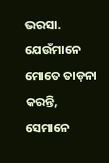ଭରସା. ଯେଉଁମାନେ ମୋତେ ତାଡ଼ନା କରନ୍ତି, ସେମାନେ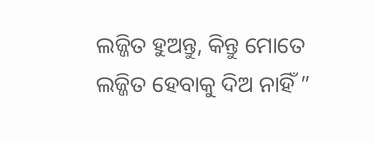ଲଜ୍ଜିତ ହୁଅନ୍ତୁ, କିନ୍ତୁ ମୋତେ ଲଜ୍ଜିତ ହେବାକୁ ଦିଅ ନାହିଁ ”